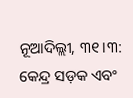ନୂଆଦିଲ୍ଲୀ, ୩୧।୩: କେନ୍ଦ୍ର ସଡ଼କ ଏବଂ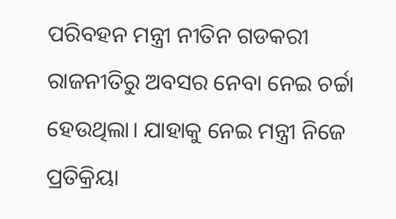ପରିବହନ ମନ୍ତ୍ରୀ ନୀତିନ ଗଡକରୀ ରାଜନୀତିରୁ ଅବସର ନେବା ନେଇ ଚର୍ଚ୍ଚା ହେଉଥିଲା। ଯାହାକୁ ନେଇ ମନ୍ତ୍ରୀ ନିଜେ ପ୍ରତିକ୍ରିୟା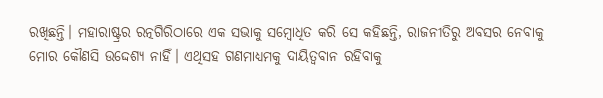ରଖିଛନ୍ତି। ମହାରାଷ୍ଟ୍ରର ରତ୍ନଗିରିଠାରେ ଏକ ସଭାକୁ ସମ୍ବୋଧିତ କରି ସେ କହିଛନ୍ତି, ରାଜନୀତିରୁ ଅବସର ନେବାକୁ ମୋର କୌଣସି ଉଦ୍ଦେଶ୍ୟ ନାହିଁ। ଏଥିସହ ଗଣମାଧ୍ୟମକୁ ଦାୟିତ୍ୱବାନ ରହିବାକୁ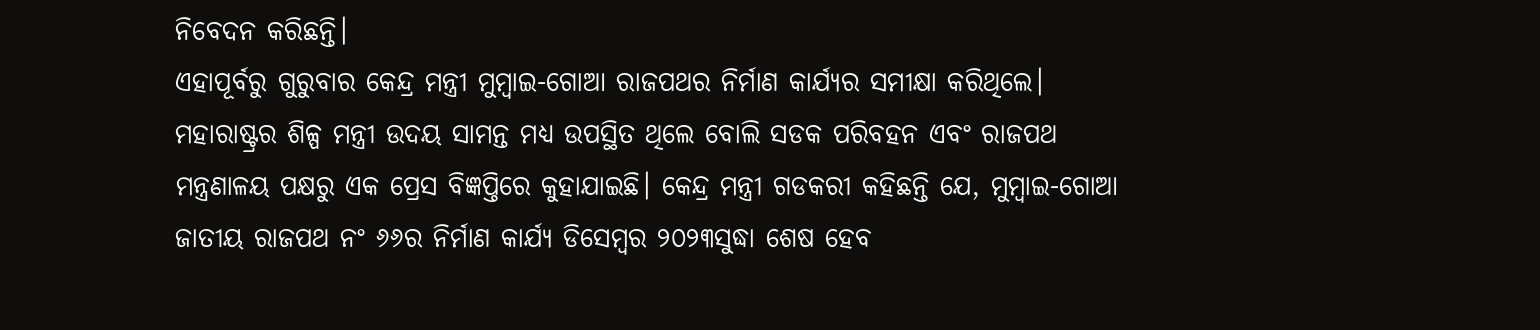ନିବେଦନ କରିଛନ୍ତି।
ଏହାପୂର୍ବରୁ ଗୁରୁବାର କେନ୍ଦ୍ର ମନ୍ତ୍ରୀ ମୁମ୍ବାଇ-ଗୋଆ ରାଜପଥର ନିର୍ମାଣ କାର୍ଯ୍ୟର ସମୀକ୍ଷା କରିଥିଲେ। ମହାରାଷ୍ଟ୍ରର ଶିଳ୍ପ ମନ୍ତ୍ରୀ ଉଦୟ ସାମନ୍ତ ମଧ୍ୟ ଉପସ୍ଥିତ ଥିଲେ ବୋଲି ସଡକ ପରିବହନ ଏବଂ ରାଜପଥ ମନ୍ତ୍ରଣାଳୟ ପକ୍ଷରୁ ଏକ ପ୍ରେସ ବିଜ୍ଞପ୍ତିରେ କୁହାଯାଇଛି। କେନ୍ଦ୍ର ମନ୍ତ୍ରୀ ଗଡକରୀ କହିଛନ୍ତି ଯେ, ମୁମ୍ବାଇ-ଗୋଆ ଜାତୀୟ ରାଜପଥ ନଂ ୬୬ର ନିର୍ମାଣ କାର୍ଯ୍ୟ ଡିସେମ୍ବର ୨୦୨୩ସୁଦ୍ଧା ଶେଷ ହେବ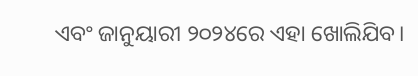ଏବଂ ଜାନୁୟାରୀ ୨୦୨୪ରେ ଏହା ଖୋଲିଯିବ।